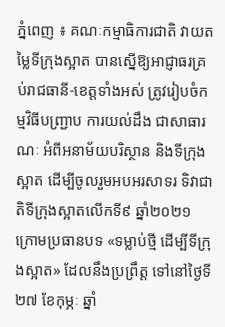ភ្នំពេញ ៖ គណៈកម្មាធិការជាតិ វាយតម្លៃទីក្រុងស្អាត បានស្នើឱ្យអាជ្ញាធរគ្រប់រាជធានី-ខេត្តទាំងអស់ ត្រូវរៀបចំកម្មវិធីបញ្ជ្រាប ការយល់ដឹង ជាសាធារណៈ អំពីអនាម័យបរិស្ថាន និងទីក្រុងស្អាត ដើម្បីចូលរួមអបអរសាទរ ទិវាជាតិទីក្រុងស្អាតលើកទី៩ ឆ្នាំ២០២១ ក្រោមប្រធានបទ «ទម្លាប់ថ្មី ដើម្បីទីក្រុងស្អាត» ដែលនឹងប្រព្រឹត្ត ទៅនៅថ្ងៃទី២៧ ខែកុម្ភៈ ឆ្នាំ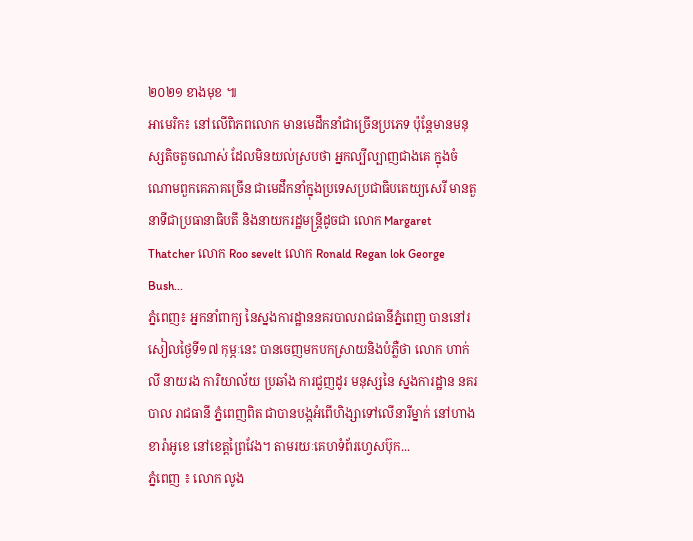២០២១ ខាងមុខ ៕
អាមេរិក៖ នៅលើពិភពលោក មានមេដឹកនាំជាច្រើនប្រភេទ ប៉ុន្តែមានមនុស្សតិចតួចណាស់ ដែលមិនយល់ស្របថា អ្នកល្បីល្បាញជាងគេ ក្នុងចំណោមពួកគេភាគច្រើន ជាមេដឹកនាំក្នុងប្រទេសប្រជាធិបតេយ្យសេរី មានតួនាទីជាប្រធានាធិបតី និងនាយករដ្ឋមន្រ្តីដូចជា លោក Margaret Thatcher លោក Roo sevelt លោក Ronald Regan lok George Bush...
ភ្នំពេញ៖ អ្នកនាំពាក្យ នៃស្នងការដ្ឋាននគរបាលរាជធានីភ្នំពេញ បាននៅរសៀលថ្ងៃទី១៧ កុម្ភៈនេះ បានចេញមកបកស្រាយនិងបំភ្លឺថា លោក ហាក់ លី នាយរង ការិយាល័យ ប្រឆាំង ការជួញដូរ មនុស្សនៃ ស្នងការដ្ឋាន នគរបាល រាជធានី ភ្នំពេញពិត ជាបានបង្កអំពើហិង្សាទៅលើនារីម្នាក់ នៅហាងខារ៉ាអូខេ នៅខេត្តព្រៃវែង។ តាមរយៈគេហទំព័រហ្វេសប៊ុក...
ភ្នំពេញ ៖ លោក លូង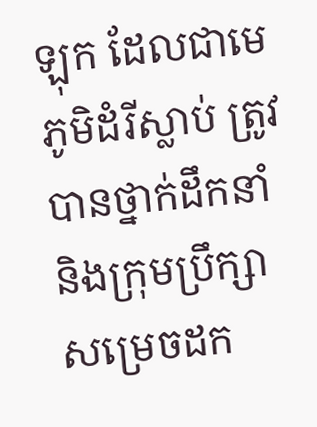ឡុក ដែលជាមេភូមិដំរីស្លាប់ ត្រូវបានថ្នាក់ដឹកនាំ និងក្រុមប្រឹក្សា សម្រេចដក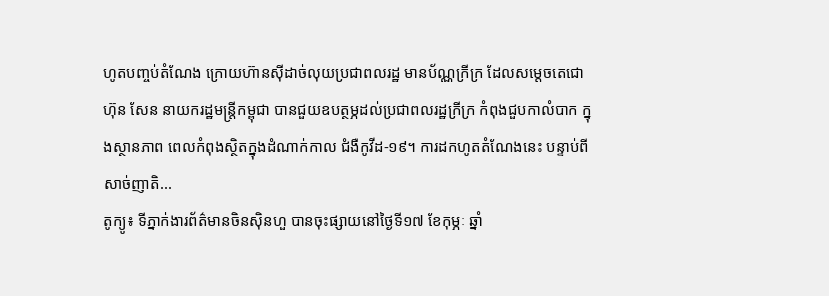ហូតបញ្ចប់តំណែង ក្រោយហ៊ានស៊ីដាច់លុយប្រជាពលរដ្ឋ មានប័ណ្ណក្រីក្រ ដែលសម្តេចតេជោ ហ៊ុន សែន នាយករដ្ឋមន្រ្តីកម្ពុជា បានជួយឧបត្ថម្ភដល់ប្រជាពលរដ្ឋក្រីក្រ កំពុងជួបកាលំបាក ក្នុងស្ថានភាព ពេលកំពុងស្ថិតក្នុងដំណាក់កាល ជំងឺកូវីដ-១៩។ ការដកហូតតំណែងនេះ បន្ទាប់ពីសាច់ញាតិ...
តូក្យូ៖ ទីភ្នាក់ងារព័ត៌មានចិនស៊ិនហួ បានចុះផ្សាយនៅថ្ងៃទី១៧ ខែកុម្ភៈ ឆ្នាំ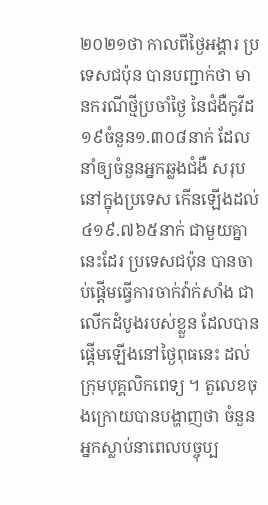២០២១ថា កាលពីថ្ងៃអង្គារ ប្រទេសជប៉ុន បានបញ្ជាក់ថា មានករណីថ្មីប្រចាំថ្ងៃ នៃជំងឺកូវីដ១៩ចំនួន១.៣០៨នាក់ ដែលនាំឲ្យចំនួនអ្នកឆ្លងជំងឺ សរុបនៅក្នុងប្រទេស កើនឡើងដល់៤១៩.៧៦៥នាក់ ជាមួយគ្នានេះដែរ ប្រទេសជប៉ុន បានចាប់ផ្តើមធ្វើការចាក់វ៉ាក់សាំង ជាលើកដំបូងរបស់ខ្លួន ដែលបានផ្តើមឡើងនៅថ្ងៃពុធនេះ ដល់ក្រុមបុគ្គលិកពេទ្យ ។ តួលេខចុងក្រោយបានបង្ហាញថា ចំនួនអ្នកស្លាប់នាពេលបច្ចុប្ប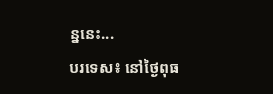ន្ននេះ...
បរទេស៖ នៅថ្ងៃពុធ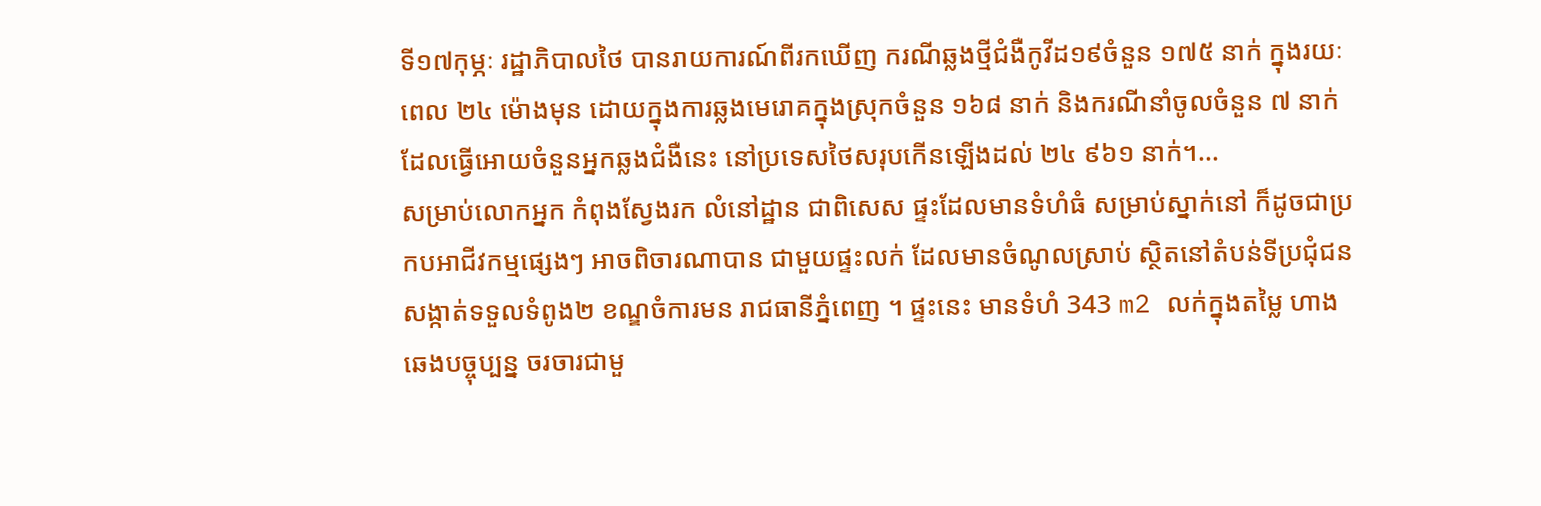ទី១៧កុម្ភៈ រដ្ឋាភិបាលថៃ បានរាយការណ៍ពីរកឃើញ ករណីឆ្លងថ្មីជំងឺកូវីដ១៩ចំនួន ១៧៥ នាក់ ក្នុងរយៈពេល ២៤ ម៉ោងមុន ដោយក្នុងការឆ្លងមេរោគក្នុងស្រុកចំនួន ១៦៨ នាក់ និងករណីនាំចូលចំនួន ៧ នាក់ ដែលធ្វើអោយចំនួនអ្នកឆ្លងជំងឺនេះ នៅប្រទេសថៃសរុបកើនឡើងដល់ ២៤ ៩៦១ នាក់។...
សម្រាប់លោកអ្នក កំពុងស្វែងរក លំនៅដ្ឋាន ជាពិសេស ផ្ទះដែលមានទំហំធំ សម្រាប់ស្នាក់នៅ ក៏ដូចជាប្រកបអាជីវកម្មផ្សេងៗ អាចពិចារណាបាន ជាមួយផ្ទះលក់ ដែលមានចំណូលស្រាប់ ស្ថិតនៅតំបន់ទីប្រជុំជន សង្កាត់ទទួលទំពូង២ ខណ្ឌចំការមន រាជធានីភ្នំពេញ ។ ផ្ទះនេះ មានទំហំ 343 m2 លក់ក្នុងតម្លៃ ហាងឆេងបច្ចុប្បន្ន ចរចារជាមួ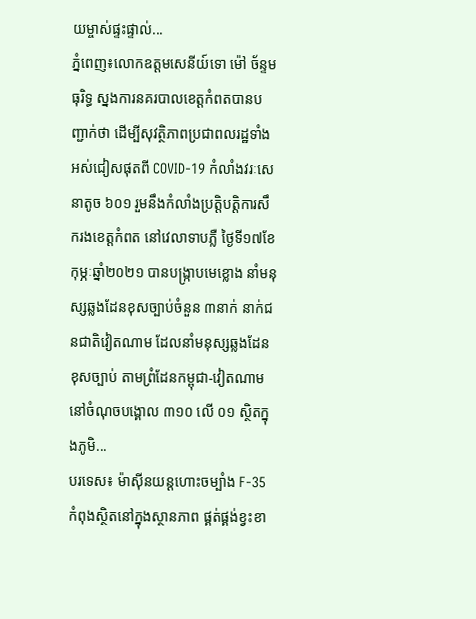យម្ចាស់ផ្ទះផ្ទាល់...
ភ្នំពេញ៖លោកឧត្តមសេនីយ៍ទោ ម៉ៅ ច័ន្ទមធុរិទ្ធ ស្នងការនគរបាលខេត្ដកំពតបានបញ្ជាក់ថា ដើម្បីសុវត្ថិភាពប្រជាពលរដ្ឋទាំងអស់ជៀសផុតពី COVID-19 កំលាំងវរៈសេនាតូច ៦០១ រួមនឹងកំលាំងប្រត្តិបត្តិការសឹករងខេត្តកំពត នៅវេលាទាបភ្លឺ ថ្ងៃទី១៧ខែកុម្ភៈឆ្នាំ២០២១ បានបង្ក្រាបមេខ្លោង នាំមនុស្សឆ្លងដែនខុសច្បាប់ចំនួន ៣នាក់ នាក់ជនជាតិវៀតណាម ដែលនាំមនុស្សឆ្លងដែនខុសច្បាប់ តាមព្រំដែនកម្ពុជា-វៀតណាម នៅចំណុចបង្គោល ៣១០ លើ ០១ ស្ថិតក្នុងភូមិ...
បរទេស៖ ម៉ាស៊ីនយន្តហោះចម្បាំង F-35 កំពុងស្ថិតនៅក្នុងស្ថានភាព ផ្គត់ផ្គង់ខ្វះខា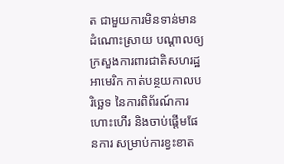ត ជាមួយការមិនទាន់មានដំណោះស្រាយ បណ្ដាលឲ្យក្រសួងការពារជាតិសហរដ្ឋអាមេរិក កាត់បន្ថយកាលបរិច្ឆេទ នៃការពិព័រណ៍ការហោះហើរ និងចាប់ផ្តើមផែនការ សម្រាប់ការខ្វះខាត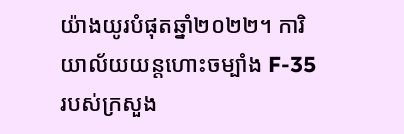យ៉ាងយូរបំផុតឆ្នាំ២០២២។ ការិយាល័យយន្តហោះចម្បាំង F-35 របស់ក្រសួង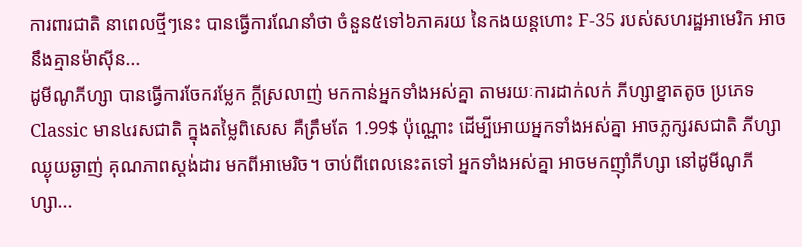ការពារជាតិ នាពេលថ្មីៗនេះ បានធ្វើការណែនាំថា ចំនួន៥ទៅ៦ភាគរយ នៃកងយន្តហោះ F-35 របស់សហរដ្ឋអាមេរិក អាចនឹងគ្មានម៉ាស៊ីន...
ដូមីណូភីហ្សា បានធ្វើការចែករម្លែក ក្ដីស្រលាញ់ មកកាន់អ្នកទាំងអស់គ្នា តាមរយៈការដាក់លក់ ភីហ្សាខ្នាតតូច ប្រភេទ Classic មាន៤រសជាតិ ក្នុងតម្លៃពិសេស គឺត្រឹមតែ 1.99$ ប៉ុណ្ណោះ ដើម្បីអោយអ្នកទាំងអស់គ្នា អាចភ្លក្សរសជាតិ ភីហ្សាឈ្ងុយឆ្ងាញ់ គុណភាពស្ដង់ដារ មកពីអាមេរិច។ ចាប់ពីពេលនេះតទៅ អ្នកទាំងអស់គ្នា អាចមកញ៉ាំភីហ្សា នៅដូមីណូភីហ្សា...